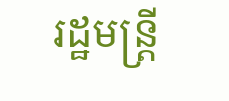រដ្ឋមន្ត្រី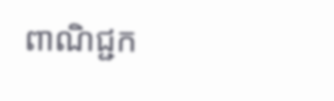ពាណិជ្ជក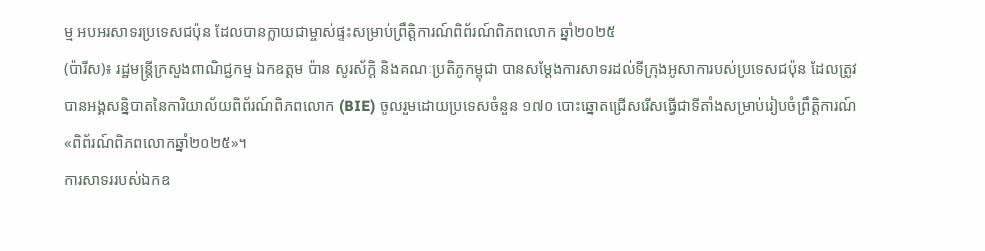ម្ម អបអរសាទរប្រទេសជប៉ុន ដែលបានក្លាយជាម្ចាស់ផ្ទះសម្រាប់ព្រឹត្តិការណ៍ពិព័រណ៍ពិភពលោក ឆ្នាំ២០២៥
(ប៉ារីស)៖ រដ្ឋមន្ត្រីក្រសួងពាណិជ្ជកម្ម ឯកឧត្តម ប៉ាន សូរស័ក្តិ និងគណៈប្រតិភូកម្ពុជា បានសម្តែងការសាទរដល់ទីក្រុងអូសាការបស់ប្រទេសជប៉ុន ដែលត្រូវបានអង្គសន្និបាតនៃការិយាល័យពិព័រណ៍ពិភពលោក (BIE) ចូលរួមដោយប្រទេសចំនួន ១៧០ បោះឆ្នោតជ្រើសរើសធ្វើជាទីតាំងសម្រាប់រៀបចំព្រឹត្តិការណ៍ «ពិព័រណ៍ពិភពលោកឆ្នាំ២០២៥»។
ការសាទររបស់ឯកឧ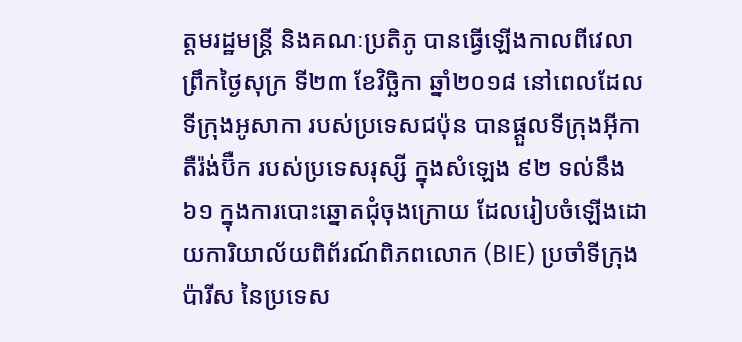ត្តមរដ្ឋមន្ត្រី និងគណៈប្រតិភូ បានធ្វើឡើងកាលពីវេលាព្រឹកថ្ងៃសុក្រ ទី២៣ ខែវិច្ឆិកា ឆ្នាំ២០១៨ នៅពេលដែលទីក្រុងអូសាកា របស់ប្រទេសជប៉ុន បានផ្តួលទីក្រុងអ៊ីកាតឺរ៉ង់ប៊ឺក របស់ប្រទេសរុស្សី ក្នុងសំឡេង ៩២ ទល់នឹង ៦១ ក្នុងការបោះឆ្នោតជុំចុងក្រោយ ដែលរៀបចំឡើងដោយការិយាល័យពិព័រណ៍ពិភពលោក (BIE) ប្រចាំទីក្រុងប៉ារីស នៃប្រទេស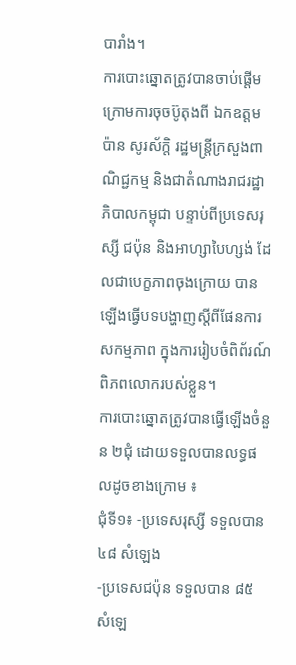បារាំង។
ការបោះឆ្នោតត្រូវបានចាប់ផ្តើម ក្រោមការចុចប៊ូតុងពី ឯកឧត្តម ប៉ាន សូរស័ក្តិ រដ្ឋមន្រ្តីក្រសួងពាណិជ្ជកម្ម និងជាតំណាងរាជរដ្ឋាភិបាលកម្ពុជា បន្ទាប់ពីប្រទេសរុស្សី ជប៉ុន និងអាហ្សាបៃហ្សង់ ដែលជាបេក្ខភាពចុងក្រោយ បានឡើងធ្វើបទបង្ហាញស្តីពីផែនការសកម្មភាព ក្នុងការរៀបចំពិព័រណ៍ពិភពលោករបស់ខ្លួន។
ការបោះឆ្នោតត្រូវបានធ្វើឡើងចំនួន ២ជុំ ដោយទទួលបានលទ្ធផលដូចខាងក្រោម ៖
ជុំទី១៖ -ប្រទេសរុស្សី ទទួលបាន ៤៨ សំឡេង
-ប្រទេសជប៉ុន ទទួលបាន ៨៥ សំឡេ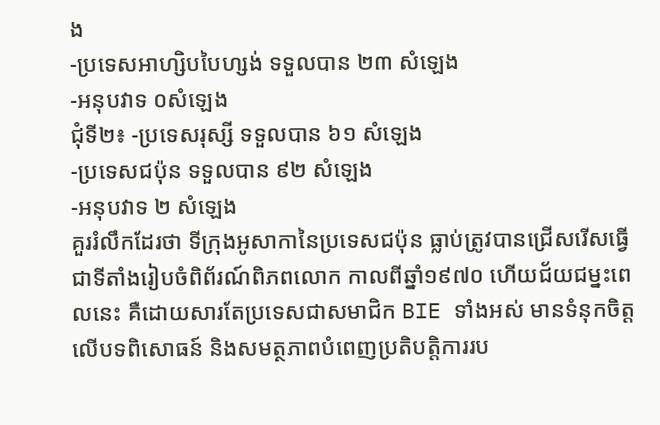ង
-ប្រទេសអាហ្សិបបៃហ្សង់ ទទួលបាន ២៣ សំឡេង
-អនុបវាទ ០សំឡេង
ជុំទី២៖ -ប្រទេសរុស្សី ទទួលបាន ៦១ សំឡេង
-ប្រទេសជប៉ុន ទទួលបាន ៩២ សំឡេង
-អនុបវាទ ២ សំឡេង
គួររំលឹកដែរថា ទីក្រុងអូសាកានៃប្រទេសជប៉ុន ធ្លាប់ត្រូវបានជ្រើសរើសធ្វើជាទីតាំងរៀបចំពិព័រណ៍ពិភពលោក កាលពីឆ្នាំ១៩៧០ ហើយជ័យជម្នះពេលនេះ គឺដោយសារតែប្រទេសជាសមាជិក BIE ទាំងអស់ មានទំនុកចិត្តលើបទពិសោធន៍ និងសមត្ថភាពបំពេញប្រតិបត្តិការរប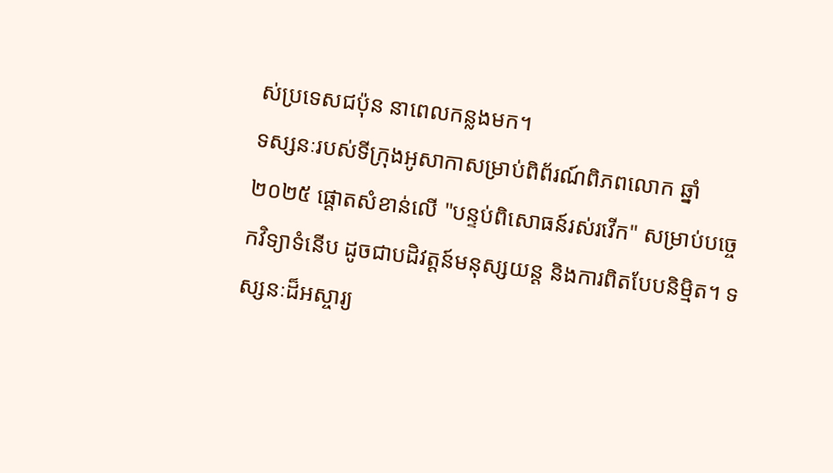ស់ប្រទេសជប៉ុន នាពេលកន្លងមក។
ទស្សនៈរបស់ទីក្រុងអូសាកាសម្រាប់ពិព័រណ៍ពិភពលោក ឆ្នាំ២០២៥ ផ្តោតសំខាន់លើ "បន្ទប់ពិសោធន៍រស់រវើក" សម្រាប់បច្ចេកវិទ្យាទំនើប ដូចជាបដិវត្តន៍មនុស្សយន្ត និងការពិតបែបនិម្មិត។ ទស្សនៈដ៏អស្ចារ្យ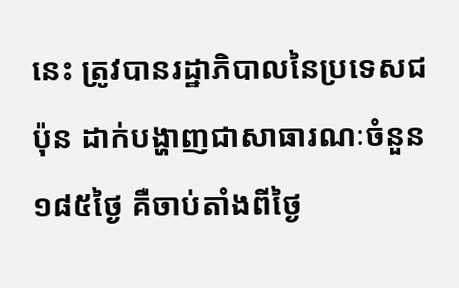នេះ ត្រូវបានរដ្ឋាភិបាលនៃប្រទេសជប៉ុន ដាក់បង្ហាញជាសាធារណៈចំនួន ១៨៥ថ្ងៃ គឺចាប់តាំងពីថ្ងៃ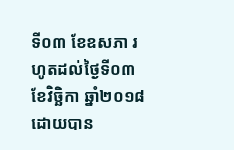ទី០៣ ខែឧសភា រហូតដល់ថ្ងៃទី០៣ ខែវិច្ឆិកា ឆ្នាំ២០១៨ ដោយបាន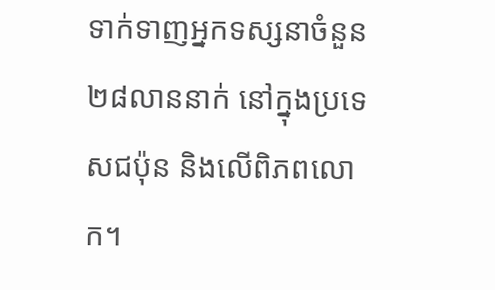ទាក់ទាញអ្នកទស្សនាចំនួន ២៨លាននាក់ នៅក្នុងប្រទេសជប៉ុន និងលើពិភពលោក។